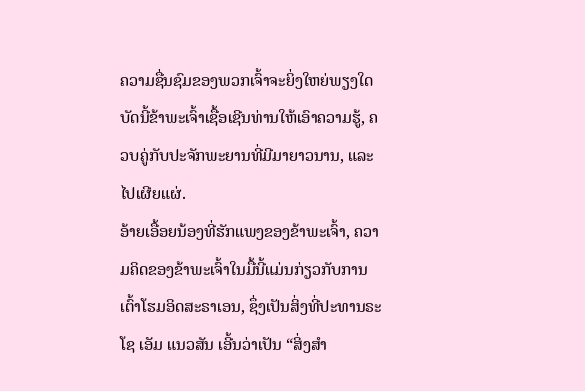ຄວາມຊື່ນຊົມຂອງພວກເຈົ້າຈະຍິ່ງໃຫຍ່ພຽງໃດ
ບັດນີ້ຂ້າພະເຈົ້າເຊື້ອເຊີນທ່ານໃຫ້ເອົາຄວາມຮູ້, ຄວບຄູ່ກັບປະຈັກພະຍານທີ່ມີມາຍາວນານ, ແລະ ໄປເຜີຍແຜ່.
ອ້າຍເອື້ອຍນ້ອງທີ່ຮັກແພງຂອງຂ້າພະເຈົ້າ, ຄວາມຄິດຂອງຂ້າພະເຈົ້າໃນມື້ນີ້ແມ່ນກ່ຽວກັບການເຕົ້າໂຮມອິດສະຣາເອນ, ຊຶ່ງເປັນສິ່ງທີ່ປະທານຣະໂຊ ເອັມ ແນວສັນ ເອີ້ນວ່າເປັນ “ສິ່ງສຳ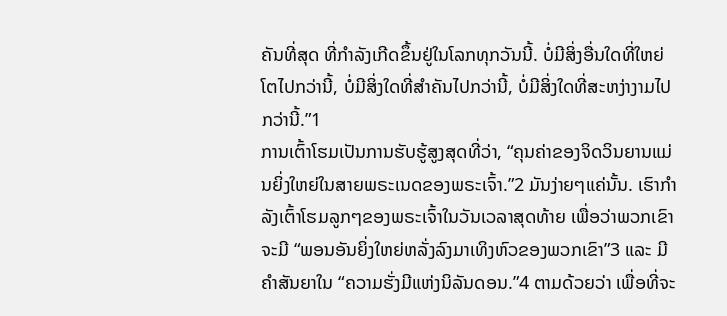ຄັນທີ່ສຸດ ທີ່ກຳລັງເກີດຂຶ້ນຢູ່ໃນໂລກທຸກວັນນີ້. ບໍ່ມີສິ່ງອື່ນໃດທີ່ໃຫຍ່ໂຕໄປກວ່ານີ້, ບໍ່ມີສິ່ງໃດທີ່ສຳຄັນໄປກວ່ານີ້, ບໍ່ມີສິ່ງໃດທີ່ສະຫງ່າງາມໄປກວ່ານີ້.”1
ການເຕົ້າໂຮມເປັນການຮັບຮູ້ສູງສຸດທີ່ວ່າ, “ຄຸນຄ່າຂອງຈິດວິນຍານແມ່ນຍິ່ງໃຫຍ່ໃນສາຍພຣະເນດຂອງພຣະເຈົ້າ.”2 ມັນງ່າຍໆແຄ່ນັ້ນ. ເຮົາກຳລັງເຕົ້າໂຮມລູກໆຂອງພຣະເຈົ້າໃນວັນເວລາສຸດທ້າຍ ເພື່ອວ່າພວກເຂົາຈະມີ “ພອນອັນຍິ່ງໃຫຍ່ຫລັ່ງລົງມາເທິງຫົວຂອງພວກເຂົາ”3 ແລະ ມີຄຳສັນຍາໃນ “ຄວາມຮັ່ງມີແຫ່ງນິລັນດອນ.”4 ຕາມດ້ວຍວ່າ ເພື່ອທີ່ຈະ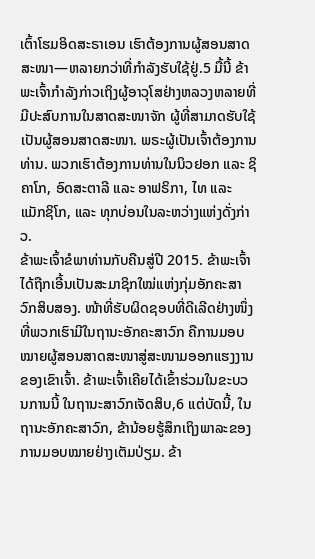ເຕົ້າໂຮມອິດສະຣາເອນ ເຮົາຕ້ອງການຜູ້ສອນສາດສະໜາ—ຫລາຍກວ່າທີ່ກຳລັງຮັບໃຊ້ຢູ່.5 ມື້ນີ້ ຂ້າພະເຈົ້າກຳລັງກ່າວເຖິງຜູ້ອາວຸໂສຢ່າງຫລວງຫລາຍທີ່ມີປະສົບການໃນສາດສະໜາຈັກ ຜູ້ທີ່ສາມາດຮັບໃຊ້ເປັນຜູ້ສອນສາດສະໜາ. ພຣະຜູ້ເປັນເຈົ້າຕ້ອງການທ່ານ. ພວກເຮົາຕ້ອງການທ່ານໃນນິວຢອກ ແລະ ຊິຄາໂກ, ອົດສະຕາລີ ແລະ ອາຟຣິກາ, ໄທ ແລະ ແມັກຊິໂກ, ແລະ ທຸກບ່ອນໃນລະຫວ່າງແຫ່ງດັ່ງກ່າວ.
ຂ້າພະເຈົ້າຂໍພາທ່ານກັບຄືນສູ່ປີ 2015. ຂ້າພະເຈົ້າໄດ້ຖືກເອີ້ນເປັນສະມາຊິກໃໝ່ແຫ່ງກຸ່ມອັກຄະສາວົກສິບສອງ. ໜ້າທີ່ຮັບຜິດຊອບທີ່ດີເລີດຢ່າງໜຶ່ງທີ່ພວກເຮົາມີໃນຖານະອັກຄະສາວົກ ຄືການມອບໝາຍຜູ້ສອນສາດສະໜາສູ່ສະໜາມອອກແຮງງານຂອງເຂົາເຈົ້າ. ຂ້າພະເຈົ້າເຄີຍໄດ້ເຂົ້າຮ່ວມໃນຂະບວນການນີ້ ໃນຖານະສາວົກເຈັດສິບ,6 ແຕ່ບັດນີ້, ໃນຖານະອັກຄະສາວົກ, ຂ້ານ້ອຍຮູ້ສຶກເຖິງພາລະຂອງການມອບໝາຍຢ່າງເຕັມປ່ຽມ. ຂ້າ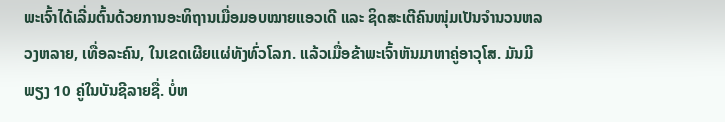ພະເຈົ້າໄດ້ເລີ່ມຕົ້ນດ້ວຍການອະທິຖານເມື່ອມອບໝາຍແອວເດີ ແລະ ຊິດສະເຕີຄົນໜຸ່ມເປັນຈຳນວນຫລວງຫລາຍ, ເທື່ອລະຄົນ, ໃນເຂດເຜີຍແຜ່ທັງທົ່ວໂລກ. ແລ້ວເມື່ອຂ້າພະເຈົ້າຫັນມາຫາຄູ່ອາວຸໂສ. ມັນມີພຽງ 10 ຄູ່ໃນບັນຊີລາຍຊື່. ບໍ່ຫ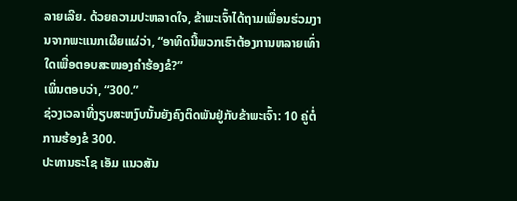ລາຍເລີຍ. ດ້ວຍຄວາມປະຫລາດໃຈ, ຂ້າພະເຈົ້າໄດ້ຖາມເພື່ອນຮ່ວມງານຈາກພະແນກເຜີຍແຜ່ວ່າ, “ອາທິດນີ້ພວກເຮົາຕ້ອງການຫລາຍເທົ່າໃດເພື່ອຕອບສະໜອງຄຳຮ້ອງຂໍ?”
ເພິ່ນຕອບວ່າ, “300.”
ຊ່ວງເວລາທີ່ງຽບສະຫງົບນັ້ນຍັງຄົງຕິດພັນຢູ່ກັບຂ້າພະເຈົ້າ: 10 ຄູ່ຕໍ່ການຮ້ອງຂໍ 300.
ປະທານຣະໂຊ ເອັມ ແນວສັນ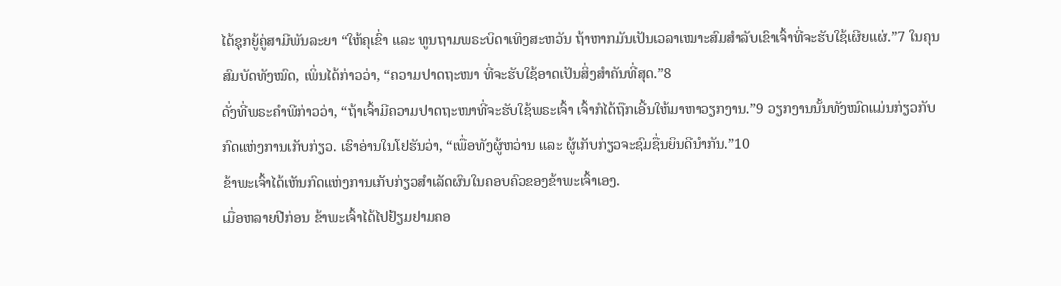ໄດ້ຊຸກຍູ້ຄູ່ສາມີພັນລະຍາ “ໃຫ້ຄຸເຂົ່າ ແລະ ທູນຖາມພຣະບິດາເທິງສະຫວັນ ຖ້າຫາກມັນເປັນເວລາເໝາະສົມສຳລັບເຂົາເຈົ້າທີ່ຈະຮັບໃຊ້ເຜີຍແຜ່.”7 ໃນຄຸນສົມບັດທັງໝົດ, ເພິ່ນໄດ້ກ່າວວ່າ, “ຄວາມປາດຖະໜາ ທີ່ຈະຮັບໃຊ້ອາດເປັນສິ່ງສຳຄັນທີ່ສຸດ.”8
ດັ່ງທີ່ພຣະຄຳພີກ່າວວ່າ, “ຖ້າເຈົ້າມີຄວາມປາດຖະໜາທີ່ຈະຮັບໃຊ້ພຣະເຈົ້າ ເຈົ້າກໍໄດ້ຖືກເອີ້ນໃຫ້ມາຫາວຽກງານ.”9 ວຽກງານນັ້ນທັງໝົດແມ່ນກ່ຽວກັບກົດແຫ່ງການເກັບກ່ຽວ. ເຮົາອ່ານໃນໂຢຮັນວ່າ, “ເພື່ອທັງຜູ້ຫວ່ານ ແລະ ຜູ້ເກັບກ່ຽວຈະຊົມຊື່ນຍິນດີນຳກັນ.”10
ຂ້າພະເຈົ້າໄດ້ເຫັນກົດແຫ່ງການເກັບກ່ຽວສຳເລັດຜົນໃນຄອບຄົວຂອງຂ້າພະເຈົ້າເອງ.
ເມື່ອຫລາຍປີກ່ອນ ຂ້າພະເຈົ້າໄດ້ໄປຢ້ຽມຢາມຄອ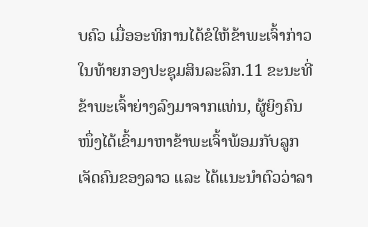ບຄົວ ເມື່ອອະທິການໄດ້ຂໍໃຫ້ຂ້າພະເຈົ້າກ່າວໃນທ້າຍກອງປະຊຸມສິນລະລຶກ.11 ຂະນະທີ່ຂ້າພະເຈົ້າຍ່າງລົງມາຈາກແທ່ນ, ຜູ້ຍິງຄົນໜຶ່ງໄດ້ເຂົ້າມາຫາຂ້າພະເຈົ້າພ້ອມກັບລູກເຈັດຄົນຂອງລາວ ແລະ ໄດ້ແນະນຳຕົວວ່າລາ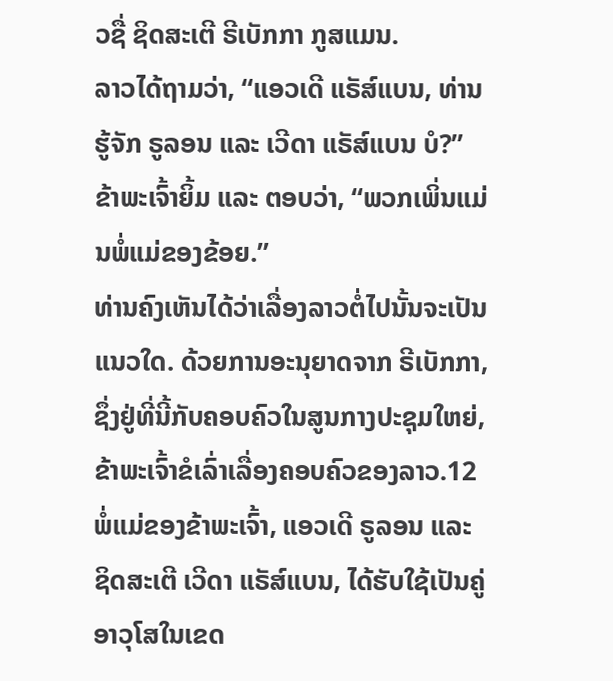ວຊື່ ຊິດສະເຕີ ຣີເບັກກາ ກູສແມນ.
ລາວໄດ້ຖາມວ່າ, “ແອວເດີ ແຣັສ໌ແບນ, ທ່ານຮູ້ຈັກ ຣູລອນ ແລະ ເວີດາ ແຣັສ໌ແບນ ບໍ?”
ຂ້າພະເຈົ້າຍິ້ມ ແລະ ຕອບວ່າ, “ພວກເພິ່ນແມ່ນພໍ່ແມ່ຂອງຂ້ອຍ.”
ທ່ານຄົງເຫັນໄດ້ວ່າເລື່ອງລາວຕໍ່ໄປນັ້ນຈະເປັນແນວໃດ. ດ້ວຍການອະນຸຍາດຈາກ ຣີເບັກກາ, ຊຶ່ງຢູ່ທີ່ນີ້ກັບຄອບຄົວໃນສູນກາງປະຊຸມໃຫຍ່, ຂ້າພະເຈົ້າຂໍເລົ່າເລື່ອງຄອບຄົວຂອງລາວ.12
ພໍ່ແມ່ຂອງຂ້າພະເຈົ້າ, ແອວເດີ ຣູລອນ ແລະ ຊິດສະເຕີ ເວີດາ ແຣັສ໌ແບນ, ໄດ້ຮັບໃຊ້ເປັນຄູ່ອາວຸໂສໃນເຂດ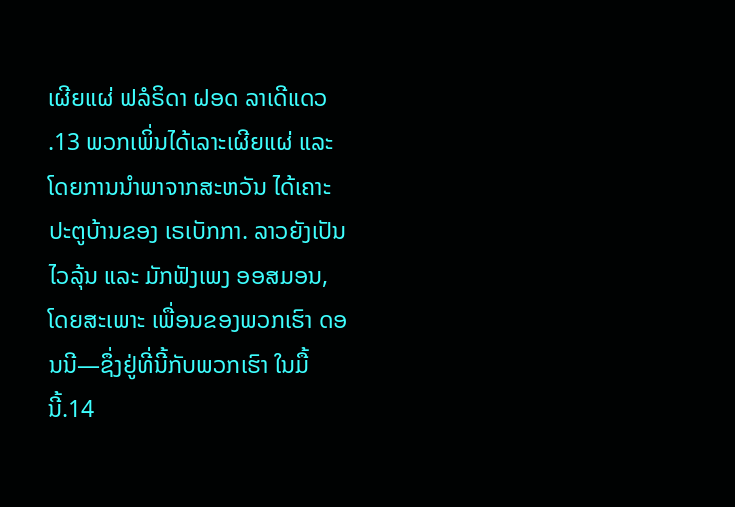ເຜີຍແຜ່ ຟລໍຣິດາ ຝອດ ລາເດີແດວ .13 ພວກເພິ່ນໄດ້ເລາະເຜີຍແຜ່ ແລະ ໂດຍການນຳພາຈາກສະຫວັນ ໄດ້ເຄາະປະຕູບ້ານຂອງ ເຣເບັກກາ. ລາວຍັງເປັນໄວລຸ້ນ ແລະ ມັກຟັງເພງ ອອສມອນ, ໂດຍສະເພາະ ເພື່ອນຂອງພວກເຮົາ ດອນນີ—ຊຶ່ງຢູ່ທີ່ນີ້ກັບພວກເຮົາ ໃນມື້ນີ້.14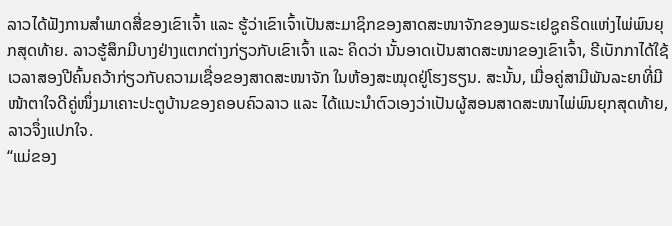ລາວໄດ້ຟັງການສຳພາດສື່ຂອງເຂົາເຈົ້າ ແລະ ຮູ້ວ່າເຂົາເຈົ້າເປັນສະມາຊິກຂອງສາດສະໜາຈັກຂອງພຣະເຢຊູຄຣິດແຫ່ງໄພ່ພົນຍຸກສຸດທ້າຍ. ລາວຮູ້ສຶກມີບາງຢ່າງແຕກຕ່າງກ່ຽວກັບເຂົາເຈົ້າ ແລະ ຄິດວ່າ ນັ້ນອາດເປັນສາດສະໜາຂອງເຂົາເຈົ້າ, ຣີເບັກກາໄດ້ໃຊ້ເວລາສອງປີຄົ້ນຄວ້າກ່ຽວກັບຄວາມເຊື່ອຂອງສາດສະໜາຈັກ ໃນຫ້ອງສະໝຸດຢູ່ໂຮງຮຽນ. ສະນັ້ນ, ເມື່ອຄູ່ສາມີພັນລະຍາທີ່ມີໜ້າຕາໃຈດີຄູ່ໜຶ່ງມາເຄາະປະຕູບ້ານຂອງຄອບຄົວລາວ ແລະ ໄດ້ແນະນຳຕົວເອງວ່າເປັນຜູ້ສອນສາດສະໜາໄພ່ພົນຍຸກສຸດທ້າຍ, ລາວຈຶ່ງແປກໃຈ.
“ແມ່ຂອງ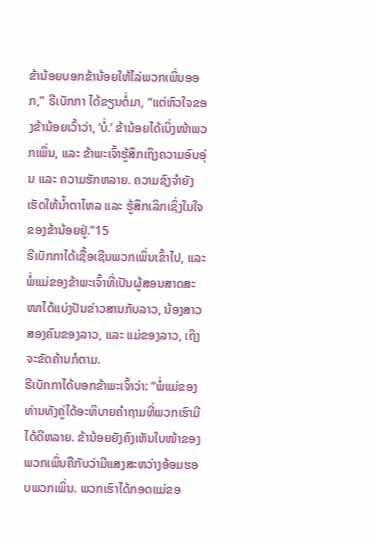ຂ້ານ້ອຍບອກຂ້ານ້ອຍໃຫ້ໄລ່ພວກເພິ່ນອອກ,” ຣີເບັກກາ ໄດ້ຂຽນຕໍ່ມາ, “ແຕ່ຫົວໃຈຂອງຂ້ານ້ອຍເວົ້າວ່າ, ‘ບໍ່.’ ຂ້ານ້ອຍໄດ້ເບິ່ງໜ້າພວກເພິ່ນ, ແລະ ຂ້າພະເຈົ້າຮູ້ສຶກເຖິງຄວາມອົບອຸ່ນ ແລະ ຄວາມຮັກຫລາຍ. ຄວາມຊົງຈຳຍັງເຮັດໃຫ້ນ້ຳຕາໄຫລ ແລະ ຮູ້ສຶກເລິກເຊິ່ງໃນໃຈຂອງຂ້ານ້ອຍຢູ່.”15
ຣີເບັກກາໄດ້ເຊື້ອເຊີນພວກເພິ່ນເຂົ້າໄປ, ແລະ ພໍ່ແມ່ຂອງຂ້າພະເຈົ້າທີ່ເປັນຜູ້ສອນສາດສະໜາໄດ້ແບ່ງປັນຂ່າວສານກັບລາວ, ນ້ອງສາວສອງຄົນຂອງລາວ, ແລະ ແມ່ຂອງລາວ, ເຖິງຈະຂັດຄ້ານກໍຕາມ.
ຣີເບັກກາໄດ້ບອກຂ້າພະເຈົ້າວ່າ: “ພໍ່ແມ່ຂອງທ່ານທັງຄູ່ໄດ້ອະທິບາຍຄຳຖາມທີ່ພວກເຮົາມີໄດ້ດີຫລາຍ. ຂ້ານ້ອຍຍັງຄົງເຫັນໃບໜ້າຂອງພວກເພິ່ນຄືກັບວ່າມີແສງສະຫວ່າງອ້ອມຮອບພວກເພິ່ນ. ພວກເຮົາໄດ້ກອດແມ່ຂອ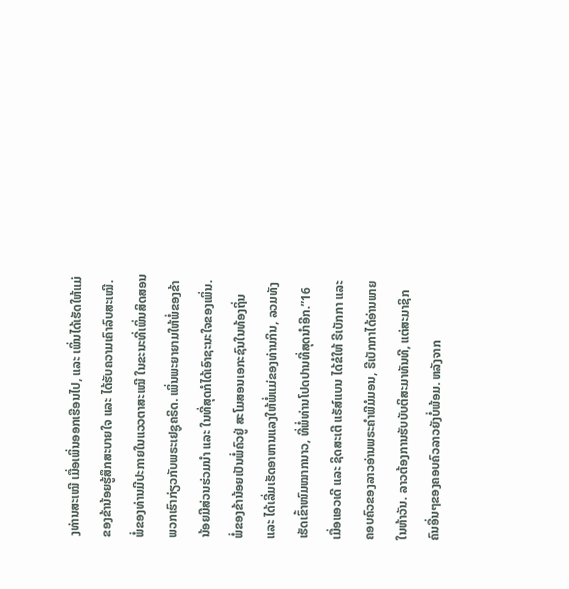ງທ່ານສະເໝີ ເມື່ອເພິ່ນອອກເຮືອນໄປ, ແລະ ເພິ່ນໄດ້ເຮັດໃຫ້ແມ່ຂອງຂ້ານ້ອຍຮູ້ສຶກສະບາຍໃຈ ແລະ ໄດ້ຮັບຄວາມເຄົາລົບສະເໝີ. ພໍ່ຂອງທ່ານມີປະກາຍໃນແວວຕາສະເໝີ ໃນຂະນະທີ່ເພິ່ນສິດສອນພວກເຮົາກ່ຽວກັບພຣະເຢຊູຄຣິດ. ເພິ່ນພະຍາຍາມໃຫ້ພໍ່ຂອງຂ້ານ້ອຍມີສ່ວນຮ່ວມນຳ ແລະ ໃນທີ່ສຸດກໍໄດ້ເອົາຊະນະໃຈຂອງເພິ່ນ. ພໍ່ຂອງຂ້ານ້ອຍເປັນພໍ່ຄົວຢູ່ ສະໂມສອນເອກະຊົນໃນທ້ອງຖິ່ນ ແລະ ໄດ້ເລີ່ມເຮັດອາຫານແລງໃຫ້ພໍ່ແມ່ຂອງທ່ານກິນ, ລວມທັງເຮັດເຂົ້າໜົມໝາກນາວ, ທີ່ພໍ່ທ່ານໂປດປານທີ່ສຸດນຳອີກ.”16
ເມື່ອແອວເດີ ແລະ ຊິດສະເຕີ ແຣັສ໌ແບນ ໄດ້ຂໍໃຫ້ ຣີເບັກກາ ແລະ ຄອບຄົວຂອງລາວອ່ານພຣະຄຳພີມໍມອນ, ຣີເບັກກາໄດ້ອ່ານພາຍໃນຫ້າວັນ. ລາວຕ້ອງການຮັບບັບຕິສະມາທັນທີ, ແຕ່ສະມາຊິກຄົນອື່ນໆຂອງຄອບຄົວລາວຍັງບໍ່ພ້ອມ. ຫລັງຈາກ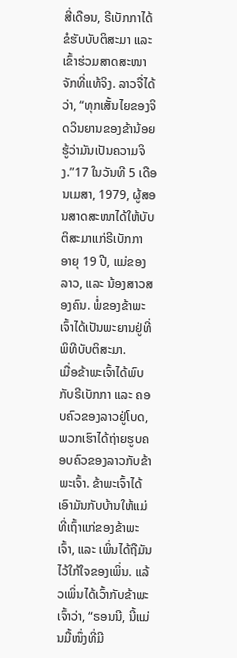ສີ່ເດືອນ, ຣີເບັກກາໄດ້ຂໍຮັບບັບຕິສະມາ ແລະ ເຂົ້າຮ່ວມສາດສະໜາຈັກທີ່ແທ້ຈິງ. ລາວຈື່ໄດ້ວ່າ, “ທຸກເສັ້ນໄຍຂອງຈິດວິນຍານຂອງຂ້ານ້ອຍ ຮູ້ວ່າມັນເປັນຄວາມຈິງ.”17 ໃນວັນທີ 5 ເດືອນເມສາ, 1979, ຜູ້ສອນສາດສະໜາໄດ້ໃຫ້ບັບຕິສະມາແກ່ຣີເບັກກາ ອາຍຸ 19 ປີ, ແມ່ຂອງລາວ, ແລະ ນ້ອງສາວສອງຄົນ. ພໍ່ຂອງຂ້າພະເຈົ້າໄດ້ເປັນພະຍານຢູ່ທີ່ພິທີບັບຕິສະມາ.
ເມື່ອຂ້າພະເຈົ້າໄດ້ພົບກັບຣີເບັກກາ ແລະ ຄອບຄົວຂອງລາວຢູ່ໂບດ, ພວກເຮົາໄດ້ຖ່າຍຮູບຄອບຄົວຂອງລາວກັບຂ້າພະເຈົ້າ. ຂ້າພະເຈົ້າໄດ້ເອົາມັນກັບບ້ານໃຫ້ແມ່ທີ່ເຖົ້າແກ່ຂອງຂ້າພະເຈົ້າ, ແລະ ເພິ່ນໄດ້ຖືມັນໄວ້ໃກ້ໃຈຂອງເພິ່ນ. ແລ້ວເພິ່ນໄດ້ເວົ້າກັບຂ້າພະເຈົ້າວ່າ, “ຣອນນີ, ນີ້ແມ່ນມື້ໜຶ່ງທີ່ມີ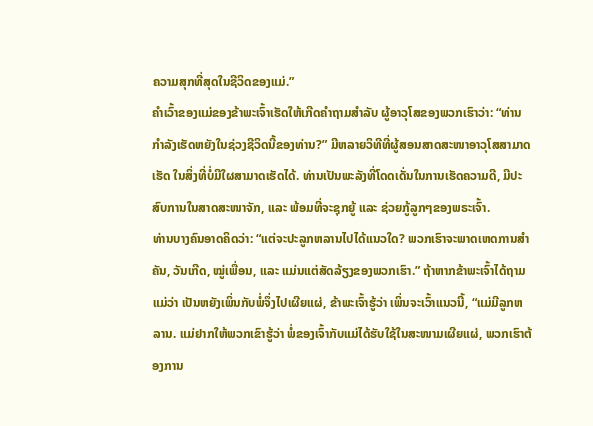ຄວາມສຸກທີ່ສຸດໃນຊີວິດຂອງແມ່.”
ຄຳເວົ້າຂອງແມ່ຂອງຂ້າພະເຈົ້າເຮັດໃຫ້ເກີດຄຳຖາມສຳລັບ ຜູ້ອາວຸໂສຂອງພວກເຮົາວ່າ: “ທ່ານກຳລັງເຮັດຫຍັງໃນຊ່ວງຊີວິດນີ້ຂອງທ່ານ?” ມີຫລາຍວິທີທີ່ຜູ້ສອນສາດສະໜາອາວຸໂສສາມາດເຮັດ ໃນສິ່ງທີ່ບໍ່ມີໃຜສາມາດເຮັດໄດ້. ທ່ານເປັນພະລັງທີ່ໂດດເດັ່ນໃນການເຮັດຄວາມດີ, ມີປະສົບການໃນສາດສະໜາຈັກ, ແລະ ພ້ອມທີ່ຈະຊຸກຍູ້ ແລະ ຊ່ວຍກູ້ລູກໆຂອງພຣະເຈົ້າ.
ທ່ານບາງຄົນອາດຄິດວ່າ: “ແຕ່ຈະປະລູກຫລານໄປໄດ້ແນວໃດ? ພວກເຮົາຈະພາດເຫດການສຳຄັນ, ວັນເກີດ, ໝູ່ເພື່ອນ, ແລະ ແມ່ນແຕ່ສັດລ້ຽງຂອງພວກເຮົາ.” ຖ້າຫາກຂ້າພະເຈົ້າໄດ້ຖາມແມ່ວ່າ ເປັນຫຍັງເພິ່ນກັບພໍ່ຈຶ່ງໄປເຜີຍແຜ່, ຂ້າພະເຈົ້າຮູ້ວ່າ ເພິ່ນຈະເວົ້າແນວນີ້, “ແມ່ມີລູກຫລານ. ແມ່ຢາກໃຫ້ພວກເຂົາຮູ້ວ່າ ພໍ່ຂອງເຈົ້າກັບແມ່ໄດ້ຮັບໃຊ້ໃນສະໜາມເຜີຍແຜ່, ພວກເຮົາຕ້ອງການ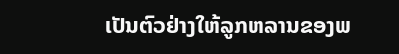ເປັນຕົວຢ່າງໃຫ້ລູກຫລານຂອງພ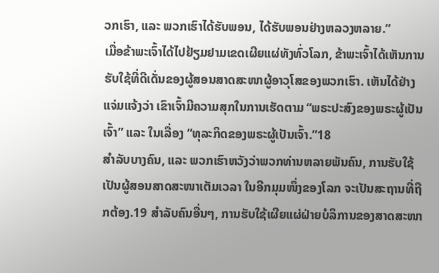ວກເຮົາ, ແລະ ພວກເຮົາໄດ້ຮັບພອນ, ໄດ້ຮັບພອນຢ່າງຫລວງຫລາຍ.”
ເມື່ອຂ້າພະເຈົ້າໄດ້ໄປຢ້ຽມຢາມເຂດເຜີຍແຜ່ທັງທົ່ວໂລກ, ຂ້າພະເຈົ້າໄດ້ເຫັນການຮັບໃຊ້ທີ່ດີເດັ່ນຂອງຜູ້ສອນສາດສະໜາຜູ້ອາວຸໂສຂອງພວກເຮົາ. ເຫັນໄດ້ຢ່າງແຈ່ມແຈ້ງວ່າ ເຂົາເຈົ້າມີຄວາມສຸກໃນການເຮັດຕາມ “ພຣະປະສົງຂອງພຣະຜູ້ເປັນເຈົ້າ” ແລະ ໃນເລື່ອງ “ທຸລະກິດຂອງພຣະຜູ້ເປັນເຈົ້າ.”18
ສຳລັບບາງຄົນ, ແລະ ພວກເຮົາຫວັງວ່າພວກທ່ານຫລາຍພັນຄົນ, ການຮັບໃຊ້ເປັນຜູ້ສອນສາດສະໜາເຕັມເວລາ ໃນອີກມຸມໜຶ່ງຂອງໂລກ ຈະເປັນສະຖານທີ່ຖືກຕ້ອງ.19 ສຳລັບຄົນອື່ນໆ, ການຮັບໃຊ້ເຜີຍແຜ່ຝ່າຍບໍລິການຂອງສາດສະໜາ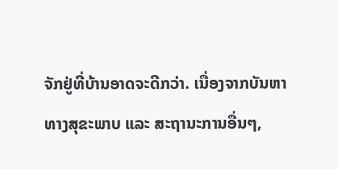ຈັກຢູ່ທີ່ບ້ານອາດຈະດີກວ່າ. ເນື່ອງຈາກບັນຫາທາງສຸຂະພາບ ແລະ ສະຖານະການອື່ນໆ,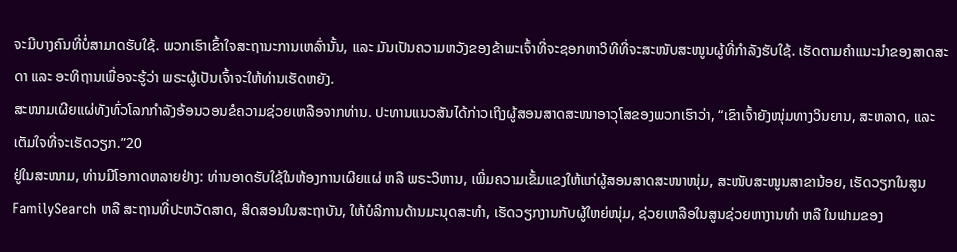ຈະມີບາງຄົນທີ່ບໍ່ສາມາດຮັບໃຊ້. ພວກເຮົາເຂົ້າໃຈສະຖານະການເຫລົ່ານັ້ນ, ແລະ ມັນເປັນຄວາມຫວັງຂອງຂ້າພະເຈົ້າທີ່ຈະຊອກຫາວິທີທີ່ຈະສະໜັບສະໜູນຜູ້ທີ່ກຳລັງຮັບໃຊ້. ເຮັດຕາມຄຳແນະນຳຂອງສາດສະດາ ແລະ ອະທິຖານເພື່ອຈະຮູ້ວ່າ ພຣະຜູ້ເປັນເຈົ້າຈະໃຫ້ທ່ານເຮັດຫຍັງ.
ສະໜາມເຜີຍແຜ່ທັງທົ່ວໂລກກຳລັງອ້ອນວອນຂໍຄວາມຊ່ວຍເຫລືອຈາກທ່ານ. ປະທານແນວສັນໄດ້ກ່າວເຖິງຜູ້ສອນສາດສະໜາອາວຸໂສຂອງພວກເຮົາວ່າ, “ເຂົາເຈົ້າຍັງໜຸ່ມທາງວິນຍານ, ສະຫລາດ, ແລະ ເຕັມໃຈທີ່ຈະເຮັດວຽກ.”20
ຢູ່ໃນສະໜາມ, ທ່ານມີໂອກາດຫລາຍຢ່າງ: ທ່ານອາດຮັບໃຊ້ໃນຫ້ອງການເຜີຍແຜ່ ຫລື ພຣະວິຫານ, ເພີ່ມຄວາມເຂັ້ມແຂງໃຫ້ແກ່ຜູ້ສອນສາດສະໜາໜຸ່ມ, ສະໜັບສະໜູນສາຂານ້ອຍ, ເຮັດວຽກໃນສູນ FamilySearch ຫລື ສະຖານທີ່ປະຫວັດສາດ, ສິດສອນໃນສະຖາບັນ, ໃຫ້ບໍລິການດ້ານມະນຸດສະທຳ, ເຮັດວຽກງານກັບຜູ້ໃຫຍ່ໜຸ່ມ, ຊ່ວຍເຫລືອໃນສູນຊ່ວຍຫາງານທຳ ຫລື ໃນຟາມຂອງ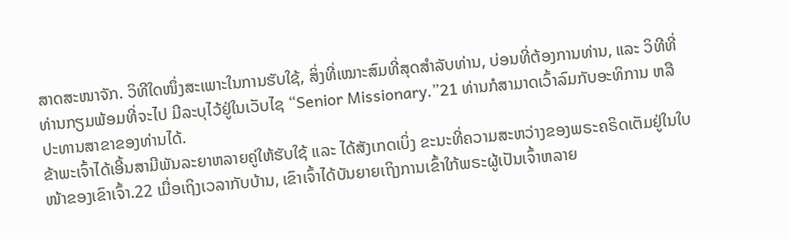ສາດສະໜາຈັກ. ວິທີໃດໜຶ່ງສະເພາະໃນການຮັບໃຊ້, ສິ່ງທີ່ເໝາະສົມທີ່ສຸດສຳລັບທ່ານ, ບ່ອນທີ່ຕ້ອງການທ່ານ, ແລະ ວິທີທີ່ທ່ານກຽມພ້ອມທີ່ຈະໄປ ມີລະບຸໄວ້ຢູ່ໃນເວັບໄຊ “Senior Missionary.”21 ທ່ານກໍສາມາດເວົ້າລົມກັບອະທິການ ຫລື ປະທານສາຂາຂອງທ່ານໄດ້.
ຂ້າພະເຈົ້າໄດ້ເອີ້ນສາມີພັນລະຍາຫລາຍຄູ່ໃຫ້ຮັບໃຊ້ ແລະ ໄດ້ສັງເກດເບິ່ງ ຂະນະທີ່ຄວາມສະຫວ່າງຂອງພຣະຄຣິດເຕັມຢູ່ໃນໃບໜ້າຂອງເຂົາເຈົ້າ.22 ເມື່ອເຖິງເວລາກັບບ້ານ, ເຂົາເຈົ້າໄດ້ບັນຍາຍເຖິງການເຂົ້າໃກ້ພຣະຜູ້ເປັນເຈົ້າຫລາຍ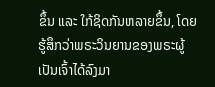ຂຶ້ນ ແລະ ໃກ້ຊິດກັນຫລາຍຂຶ້ນ, ໂດຍຮູ້ສຶກວ່າພຣະວິນຍານຂອງພຣະຜູ້ເປັນເຈົ້າໄດ້ລົງມາ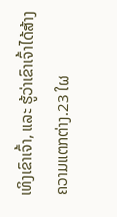ເທິງເຂົາເຈົ້າ, ແລະ ຮູ້ວ່າເຂົາເຈົ້າໄດ້ສ້າງຄວາມແຕກຕ່າງ.23 ໃຜ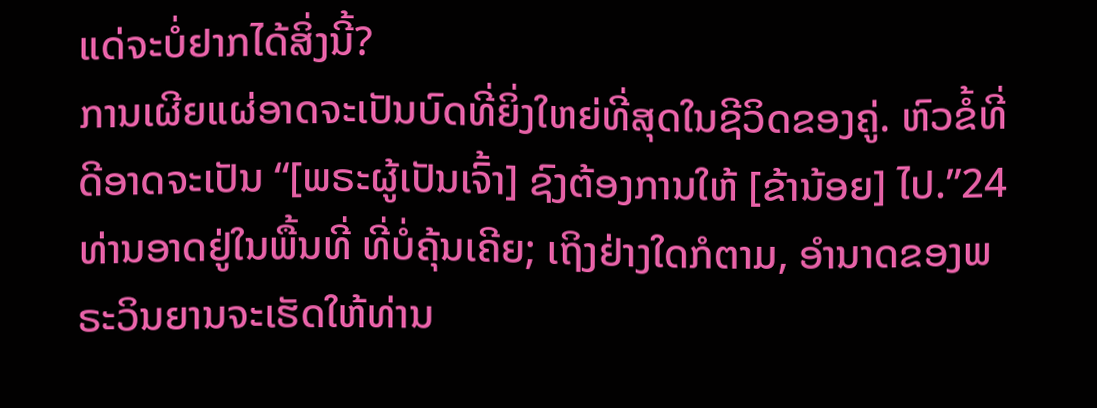ແດ່ຈະບໍ່ຢາກໄດ້ສິ່ງນີ້?
ການເຜີຍແຜ່ອາດຈະເປັນບົດທີ່ຍິ່ງໃຫຍ່ທີ່ສຸດໃນຊີວິດຂອງຄູ່. ຫົວຂໍ້ທີ່ດີອາດຈະເປັນ “[ພຣະຜູ້ເປັນເຈົ້າ] ຊົງຕ້ອງການໃຫ້ [ຂ້ານ້ອຍ] ໄປ.”24 ທ່ານອາດຢູ່ໃນພື້ນທີ່ ທີ່ບໍ່ຄຸ້ນເຄີຍ; ເຖິງຢ່າງໃດກໍຕາມ, ອຳນາດຂອງພຣະວິນຍານຈະເຮັດໃຫ້ທ່ານ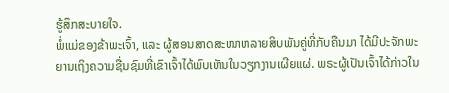ຮູ້ສຶກສະບາຍໃຈ.
ພໍ່ແມ່ຂອງຂ້າພະເຈົ້າ, ແລະ ຜູ້ສອນສາດສະໜາຫລາຍສິບພັນຄູ່ທີ່ກັບຄືນມາ ໄດ້ມີປະຈັກພະຍານເຖິງຄວາມຊື່ນຊົມທີ່ເຂົາເຈົ້າໄດ້ພົບເຫັນໃນວຽກງານເຜີຍແຜ່. ພຣະຜູ້ເປັນເຈົ້າໄດ້ກ່າວໃນ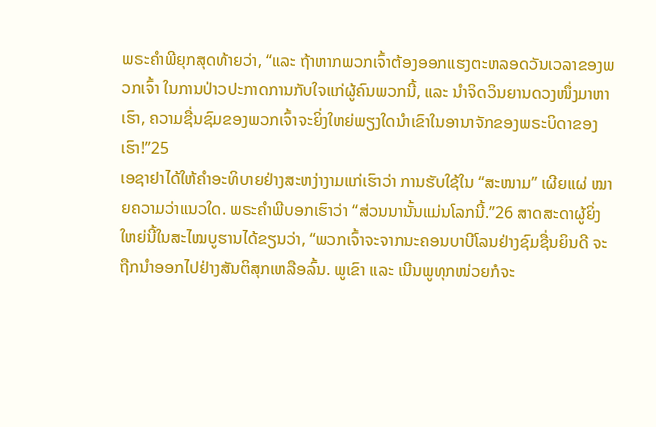ພຣະຄຳພີຍຸກສຸດທ້າຍວ່າ, “ແລະ ຖ້າຫາກພວກເຈົ້າຕ້ອງອອກແຮງຕະຫລອດວັນເວລາຂອງພວກເຈົ້າ ໃນການປ່າວປະກາດການກັບໃຈແກ່ຜູ້ຄົນພວກນີ້, ແລະ ນຳຈິດວິນຍານດວງໜຶ່ງມາຫາເຮົາ, ຄວາມຊື່ນຊົມຂອງພວກເຈົ້າຈະຍິ່ງໃຫຍ່ພຽງໃດນຳເຂົາໃນອານາຈັກຂອງພຣະບິດາຂອງເຮົາ!”25
ເອຊາຢາໄດ້ໃຫ້ຄຳອະທິບາຍຢ່າງສະຫງ່າງາມແກ່ເຮົາວ່າ ການຮັບໃຊ້ໃນ “ສະໜາມ” ເຜີຍແຜ່ ໝາຍຄວາມວ່າແນວໃດ. ພຣະຄຳພີບອກເຮົາວ່າ “ສ່ວນນານັ້ນແມ່ນໂລກນີ້.”26 ສາດສະດາຜູ້ຍິ່ງໃຫຍ່ນີ້ໃນສະໄໝບູຮານໄດ້ຂຽນວ່າ, “ພວກເຈົ້າຈະຈາກນະຄອນບາບີໂລນຢ່າງຊົມຊື່ນຍິນດີ ຈະຖືກນຳອອກໄປຢ່າງສັນຕິສຸກເຫລືອລົ້ນ. ພູເຂົາ ແລະ ເນີນພູທຸກໜ່ວຍກໍຈະ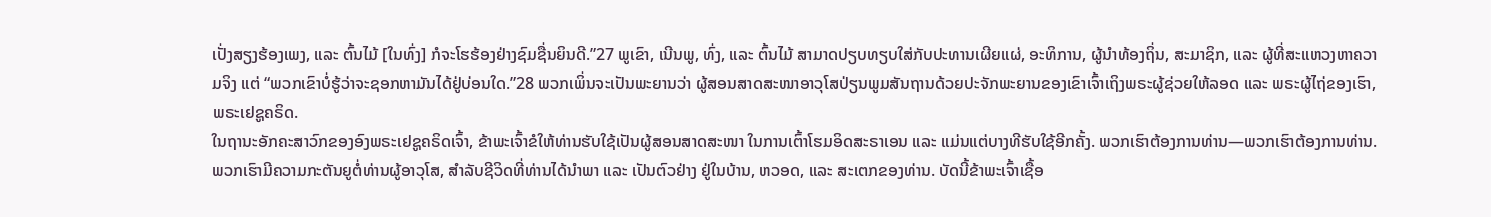ເປັ່ງສຽງຮ້ອງເພງ, ແລະ ຕົ້ນໄມ້ [ໃນທົ່ງ] ກໍຈະໂຮຮ້ອງຢ່າງຊົມຊື່ນຍິນດີ.”27 ພູເຂົາ, ເນີນພູ, ທົ່ງ, ແລະ ຕົ້ນໄມ້ ສາມາດປຽບທຽບໃສ່ກັບປະທານເຜີຍແຜ່, ອະທິການ, ຜູ້ນຳທ້ອງຖິ່ນ, ສະມາຊິກ, ແລະ ຜູ້ທີ່ສະແຫວງຫາຄວາມຈິງ ແຕ່ “ພວກເຂົາບໍ່ຮູ້ວ່າຈະຊອກຫາມັນໄດ້ຢູ່ບ່ອນໃດ.”28 ພວກເພິ່ນຈະເປັນພະຍານວ່າ ຜູ້ສອນສາດສະໜາອາວຸໂສປ່ຽນພູມສັນຖານດ້ວຍປະຈັກພະຍານຂອງເຂົາເຈົ້າເຖິງພຣະຜູ້ຊ່ວຍໃຫ້ລອດ ແລະ ພຣະຜູ້ໄຖ່ຂອງເຮົາ, ພຣະເຢຊູຄຣິດ.
ໃນຖານະອັກຄະສາວົກຂອງອົງພຣະເຢຊູຄຣິດເຈົ້າ, ຂ້າພະເຈົ້າຂໍໃຫ້ທ່ານຮັບໃຊ້ເປັນຜູ້ສອນສາດສະໜາ ໃນການເຕົ້າໂຮມອິດສະຣາເອນ ແລະ ແມ່ນແຕ່ບາງທີຮັບໃຊ້ອີກຄັ້ງ. ພວກເຮົາຕ້ອງການທ່ານ—ພວກເຮົາຕ້ອງການທ່ານ. ພວກເຮົາມີຄວາມກະຕັນຍູຕໍ່ທ່ານຜູ້ອາວຸໂສ, ສຳລັບຊີວິດທີ່ທ່ານໄດ້ນຳພາ ແລະ ເປັນຕົວຢ່າງ ຢູ່ໃນບ້ານ, ຫວອດ, ແລະ ສະເຕກຂອງທ່ານ. ບັດນີ້ຂ້າພະເຈົ້າເຊື້ອ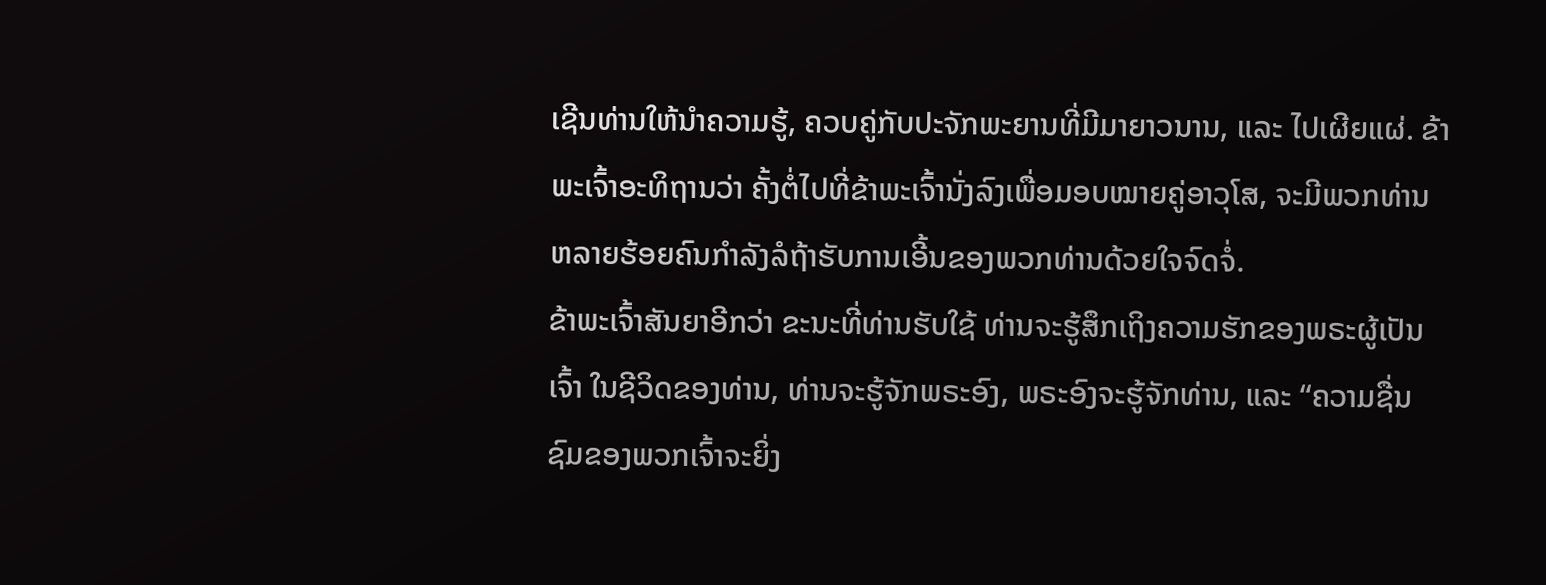ເຊີນທ່ານໃຫ້ນຳຄວາມຮູ້, ຄວບຄູ່ກັບປະຈັກພະຍານທີ່ມີມາຍາວນານ, ແລະ ໄປເຜີຍແຜ່. ຂ້າພະເຈົ້າອະທິຖານວ່າ ຄັ້ງຕໍ່ໄປທີ່ຂ້າພະເຈົ້ານັ່ງລົງເພື່ອມອບໝາຍຄູ່ອາວຸໂສ, ຈະມີພວກທ່ານຫລາຍຮ້ອຍຄົນກຳລັງລໍຖ້າຮັບການເອີ້ນຂອງພວກທ່ານດ້ວຍໃຈຈົດຈໍ່.
ຂ້າພະເຈົ້າສັນຍາອີກວ່າ ຂະນະທີ່ທ່ານຮັບໃຊ້ ທ່ານຈະຮູ້ສຶກເຖິງຄວາມຮັກຂອງພຣະຜູ້ເປັນເຈົ້າ ໃນຊີວິດຂອງທ່ານ, ທ່ານຈະຮູ້ຈັກພຣະອົງ, ພຣະອົງຈະຮູ້ຈັກທ່ານ, ແລະ “ຄວາມຊື່ນຊົມຂອງພວກເຈົ້າຈະຍິ່ງ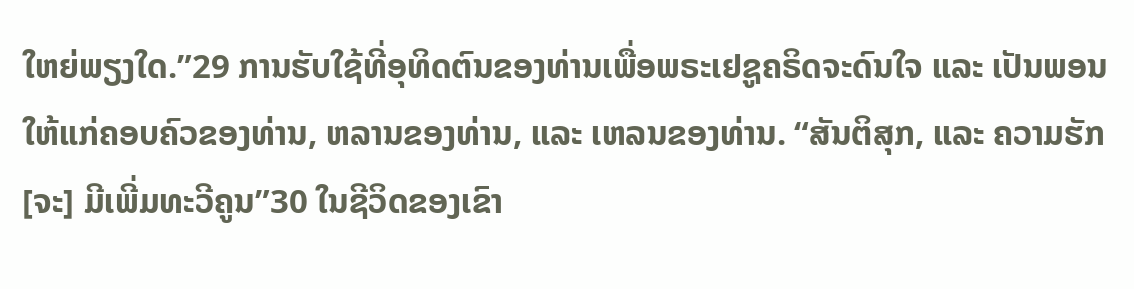ໃຫຍ່ພຽງໃດ.”29 ການຮັບໃຊ້ທີ່ອຸທິດຕົນຂອງທ່ານເພື່ອພຣະເຢຊູຄຣິດຈະດົນໃຈ ແລະ ເປັນພອນໃຫ້ແກ່ຄອບຄົວຂອງທ່ານ, ຫລານຂອງທ່ານ, ແລະ ເຫລນຂອງທ່ານ. “ສັນຕິສຸກ, ແລະ ຄວາມຮັກ [ຈະ] ມີເພີ່ມທະວີຄູນ”30 ໃນຊີວິດຂອງເຂົາ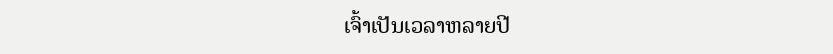ເຈົ້າເປັນເວລາຫລາຍປີ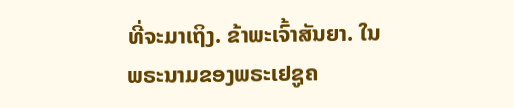ທີ່ຈະມາເຖິງ. ຂ້າພະເຈົ້າສັນຍາ. ໃນພຣະນາມຂອງພຣະເຢຊູຄ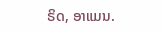ຣິດ, ອາແມນ.